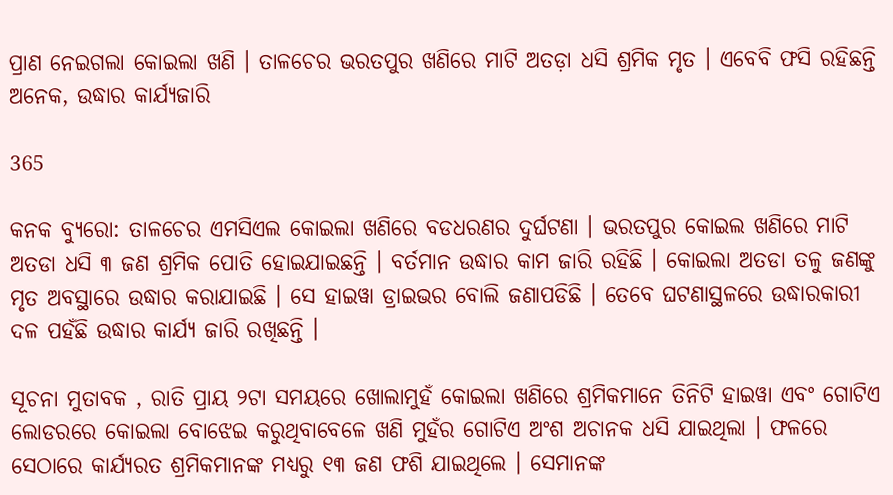ପ୍ରାଣ ନେଇଗଲା କୋଇଲା ଖଣି । ତାଳଚେର ଭରତପୁର ଖଣିରେ ମାଟି ଅତଡ଼ା ଧସି ଶ୍ରମିକ ମୃତ । ଏବେବି ଫସି ରହିଛନ୍ତି ଅନେକ, ଉଦ୍ଧାର କାର୍ଯ୍ୟଜାରି

365

କନକ ବ୍ୟୁରୋ: ତାଳଚେର ଏମସିଏଲ କୋଇଲା ଖଣିରେ ବଡଧରଣର ଦୁର୍ଘଟଣା । ଭରତପୁର କୋଇଲ ଖଣିରେ ମାଟି ଅତଡା ଧସି ୩ ଜଣ ଶ୍ରମିକ ପୋତି ହୋଇଯାଇଛନ୍ତି । ବର୍ତମାନ ଉଦ୍ଧାର କାମ ଜାରି ରହିଛି । କୋଇଲା ଅତଡା ତଳୁ ଜଣଙ୍କୁ ମୃତ ଅବସ୍ଥାରେ ଉଦ୍ଧାର କରାଯାଇଛି । ସେ ହାଇୱା ଡ୍ରାଇଭର ବୋଲି ଜଣାପଡିଛି । ତେବେ ଘଟଣାସ୍ଥଳରେ ଉଦ୍ଧାରକାରୀ ଦଳ ପହଁଛି ଉଦ୍ଧାର କାର୍ଯ୍ୟ ଜାରି ରଖିଛନ୍ତି ।

ସୂଚନା ମୁତାବକ , ରାତି ପ୍ରାୟ ୨ଟା ସମୟରେ ଖୋଲାମୁହଁ କୋଇଲା ଖଣିରେ ଶ୍ରମିକମାନେ ତିନିଟି ହାଇୱା ଏବଂ ଗୋଟିଏ ଲୋଡରରେ କୋଇଲା ବୋଝେଇ କରୁଥିବାବେଳେ ଖଣି ମୁହଁର ଗୋଟିଏ ଅଂଶ ଅଚାନକ ଧସି ଯାଇଥିଲା । ଫଳରେ ସେଠାରେ କାର୍ଯ୍ୟରତ ଶ୍ରମିକମାନଙ୍କ ମଧ୍ୟରୁ ୧୩ ଜଣ ଫଶି ଯାଇଥିଲେ । ସେମାନଙ୍କ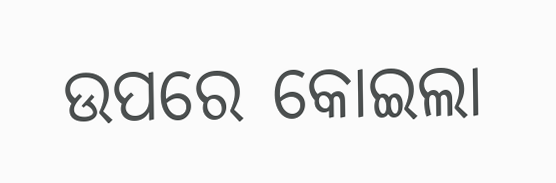ଉପରେ କୋଇଲା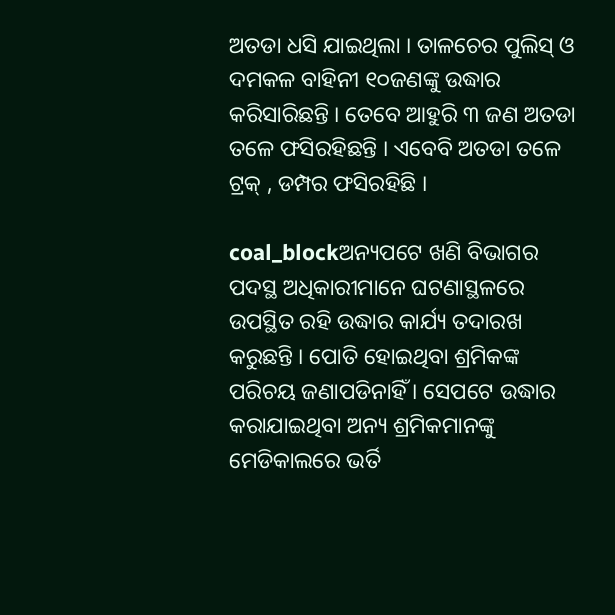ଅତଡା ଧସି ଯାଇଥିଲା । ତାଳଚେର ପୁଲିସ୍ ଓ ଦମକଳ ବାହିନୀ ୧୦ଜଣଙ୍କୁ ଉଦ୍ଧାର କରିସାରିଛନ୍ତି । ତେବେ ଆହୁରି ୩ ଜଣ ଅତଡା ତଳେ ଫସିରହିଛନ୍ତି । ଏବେବି ଅତଡା ତଳେ ଟ୍ରକ୍ , ଡମ୍ପର ଫସିରହିଛି ।

coal_blockଅନ୍ୟପଟେ ଖଣି ବିଭାଗର ପଦସ୍ଥ ଅଧିକାରୀମାନେ ଘଟଣାସ୍ଥଳରେ ଉପସ୍ଥିତ ରହି ଉଦ୍ଧାର କାର୍ଯ୍ୟ ତଦାରଖ କରୁଛନ୍ତି । ପୋତି ହୋଇଥିବା ଶ୍ରମିକଙ୍କ ପରିଚୟ ଜଣାପଡିନାହିଁ । ସେପଟେ ଉଦ୍ଧାର କରାଯାଇଥିବା ଅନ୍ୟ ଶ୍ରମିକମାନଙ୍କୁ ମେଡିକାଲରେ ଭର୍ତି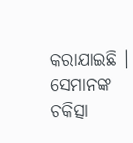କରାଯାଇଛି । ସେମାନଙ୍କ ଚକିତ୍ସା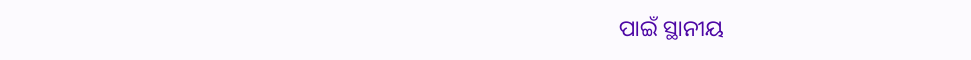ପାଇଁ ସ୍ଥାନୀୟ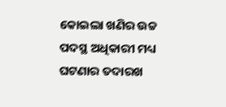କୋଇଲା ଖଣିର ଉଚ୍ଚ ପଦସ୍ଥ ଅଧିକାରୀ ମଧ୍ୟ ଘଟଣାର ତଦାରଖ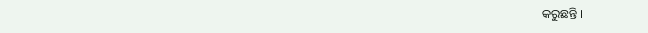କରୁଛନ୍ତି ।